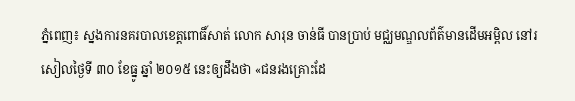ភ្នំពេញ៖ ស្នងការនគរបាលខេត្តពោធិ៍សាត់ លោក សារុន ចាន់ធី បានប្រាប់ មជ្ឈមណ្ឌលព័ត៌មានដើមអម្ពិល នៅរសៀលថ្ងៃទី ៣០ ខែធ្នូ ឆ្នាំ ២០១៥ នេះឲ្យដឹងថា «ជនរងគ្រោះដែ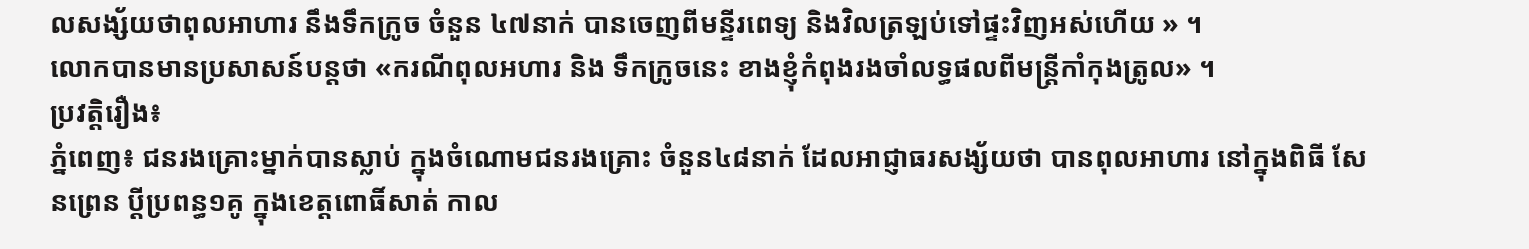លសង្ស័យថាពុលអាហារ នឹងទឹកក្រូច ចំនួន ៤៧នាក់ បានចេញពីមន្ទីរពេទ្យ និងវិលត្រឡប់ទៅផ្ទះវិញអស់ហើយ » ។
លោកបានមានប្រសាសន៍បន្តថា «ករណីពុលអហារ និង ទឹកក្រូចនេះ ខាងខ្ញុំកំពុងរងចាំលទ្ធផលពីមន្ត្រីកាំកុងត្រូល» ។
ប្រវត្តិរឿង៖
ភ្នំពេញ៖ ជនរងគ្រោះម្នាក់បានស្លាប់ ក្នុងចំណោមជនរងគ្រោះ ចំនួន៤៨នាក់ ដែលអាជ្ញាធរសង្ស័យថា បានពុលអាហារ នៅក្នុងពិធី សែនព្រេន ប្តីប្រពន្ធ១គូ ក្នុងខេត្តពោធិ៍សាត់ កាល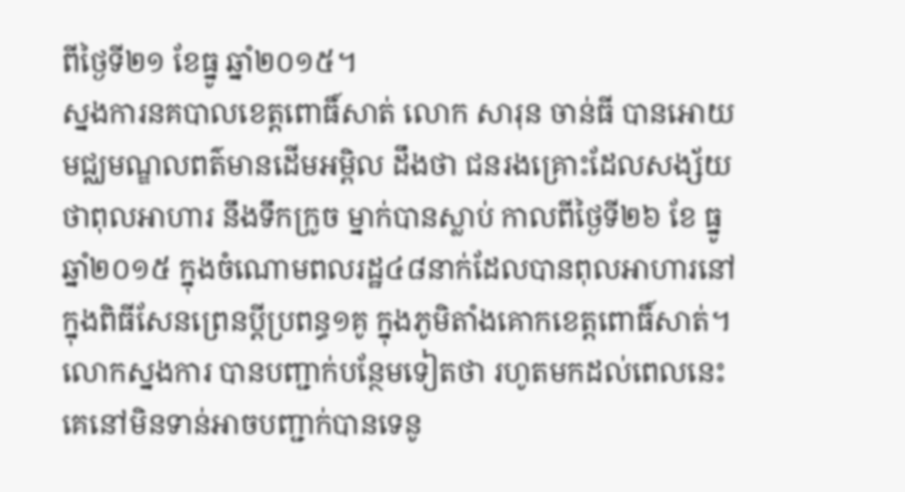ពីថ្ងៃទី២១ ខែធ្នូ ឆ្នាំ២០១៥។
ស្នងការនគបាលខេត្តពោធិ៍សាត់ លោក សារុន ចាន់ធី បានអោយមជ្ឈមណ្ឌលពត៌មានដើមអម្ពិល ដឹងថា ជនរងគ្រោះដែលសង្ស័យថាពុលអាហារ នឹងទឹកក្រូច ម្នាក់បានស្លាប់ កាលពីថ្ងៃទី២៦ ខែ ធ្នូ ឆ្នាំ២០១៥ ក្នុងចំណោមពលរដ្ឋ៤៨នាក់ដែលបានពុលអាហារនៅក្នុងពិធីសែនព្រេនប្តីប្រពន្ធ១គូ ក្នុងភូមិតាំងគោកខេត្តពោធិ៍សាត់។
លោកស្នងការ បានបញ្ជាក់បន្ថែមទៀតថា រហូតមកដល់ពេលនេះគេនៅមិនទាន់អាចបញ្ជាក់បានទេនូ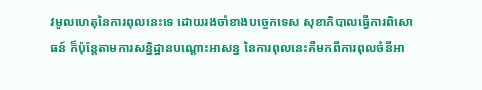វមូលហេតុនៃការពុលនេះទេ ដោយរងចាំខាងបច្ចេកទេស សុខាភិបាលធ្វើការពិសោធន៍ ក៏ប៉ុន្តែតាមការសន្និដ្ឋានបណ្តោះអាសន្ន នៃការពុលនេះគឺមកពីការពុលចំនីអា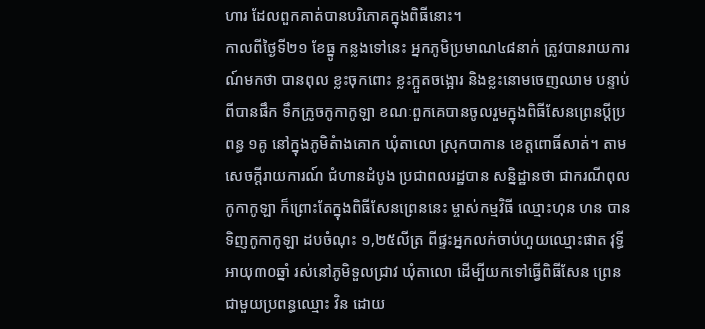ហារ ដែលពួកគាត់បានបរិភោគក្នុងពិធីនោះ។
កាលពីថ្ងៃទី២១ ខែធ្នូ កន្លងទៅនេះ អ្នកភូមិប្រមាណ៤៨នាក់ ត្រូវបានរាយការណ៍មកថា បានពុល ខ្លះចុកពោះ ខ្លះក្អួតចង្អោរ និងខ្លះនោមចេញឈាម បន្ទាប់ពីបានផឹក ទឹកក្រូចកូកាកូឡា ខណៈពួកគេបានចូលរួមក្នុងពិធីសែនព្រេនប្តីប្រពន្ធ ១គូ នៅក្នុងភូមិតំាងគោក ឃុំតាលោ ស្រុកបាកាន ខេត្តពោធិ៍សាត់។ តាម សេចក្តីរាយការណ៍ ជំហានដំបូង ប្រជាពលរដ្ឋបាន សន្និដ្ឋានថា ជាករណីពុល កូកាកូឡា ក៏ព្រោះតែក្នុងពិធីសែនព្រេននេះ ម្ចាស់កម្មវិធី ឈ្មោះហុន ហន បានទិញកូកាកូឡា ដបចំណុះ ១,២៥លីត្រ ពីផ្ទះអ្នកលក់ចាប់ហួយឈ្មោះផាត វុទ្ធី អាយុ៣០ឆ្នាំ រស់នៅភូមិទួលជ្រាវ ឃុំតាលោ ដើម្បីយកទៅធ្វើពិធីសែន ព្រេនជាមួយប្រពន្ធឈ្មោះ វិន ដោយ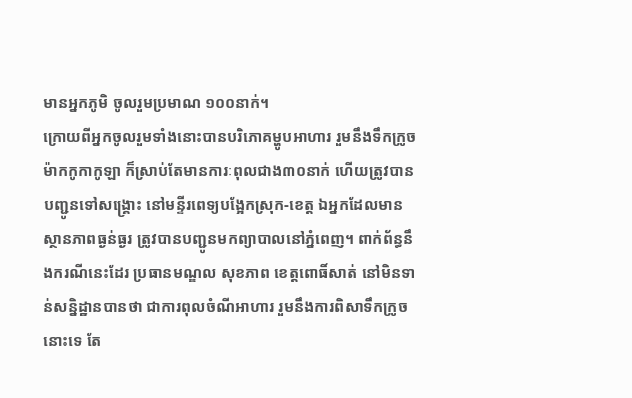មានអ្នកភូមិ ចូលរួមប្រមាណ ១០០នាក់។
ក្រោយពីអ្នកចូលរួមទាំងនោះបានបរិភោគម្ហូបអាហារ រួមនឹងទឹកក្រូចម៉ាកកូកាកូឡា ក៏ស្រាប់តែមានការៈពុលជាង៣០នាក់ ហើយត្រូវបានបញ្ជូនទៅសង្គ្រោះ នៅមន្ទីរពេទ្យបង្អែកស្រុក-ខេត្ត ឯអ្នកដែលមានស្ថានភាពធ្ងន់ធ្ងរ ត្រូវបានបញ្ជូនមកព្យាបាលនៅភ្នំពេញ។ ពាក់ព័ន្ធនឹងករណីនេះដែរ ប្រធានមណ្ឌល សុខភាព ខេត្តពោធិ៍សាត់ នៅមិនទាន់សន្និដ្ឋានបានថា ជាការពុលចំណីអាហារ រួមនឹងការពិសាទឹកក្រូចនោះទេ តែ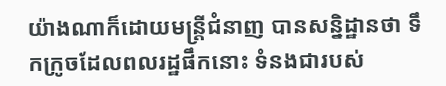យ៉ាងណាក៏ដោយមន្រ្តីជំនាញ បានសន្និដ្ឋានថា ទឹកក្រូចដែលពលរដ្ឋផឹកនោះ ទំនងជារបស់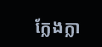ក្លែងក្លា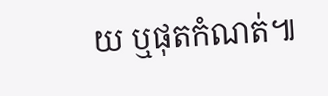យ ឬផុតកំណត់៕